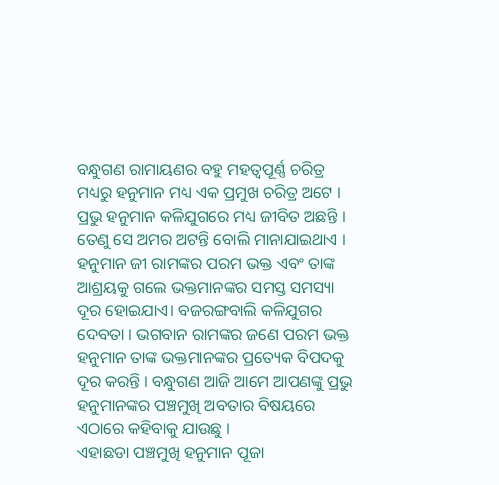ବନ୍ଧୁଗଣ ରାମାୟଣର ବହୁ ମହତ୍ୱପୂର୍ଣ୍ଣ ଚରିତ୍ର ମଧ୍ୟରୁ ହନୁମାନ ମଧ୍ୟ ଏକ ପ୍ରମୁଖ ଚରିତ୍ର ଅଟେ । ପ୍ରଭୁ ହନୁମାନ କଳିଯୁଗରେ ମଧ୍ୟ ଜୀବିତ ଅଛନ୍ତି । ତେଣୁ ସେ ଅମର ଅଟନ୍ତି ବୋଲି ମାନାଯାଇଥାଏ । ହନୁମାନ ଜୀ ରାମଙ୍କର ପରମ ଭକ୍ତ ଏବଂ ତାଙ୍କ ଆଶ୍ରୟକୁ ଗଲେ ଭକ୍ତମାନଙ୍କର ସମସ୍ତ ସମସ୍ୟା ଦୂର ହୋଇଯାଏ। ବଜରଙ୍ଗବାଲି କଳିଯୁଗର ଦେବତା । ଭଗବାନ ରାମଙ୍କର ଜଣେ ପରମ ଭକ୍ତ ହନୁମାନ ତାଙ୍କ ଭକ୍ତମାନଙ୍କର ପ୍ରତ୍ୟେକ ବିପଦକୁ ଦୂର କରନ୍ତି । ବନ୍ଧୁଗଣ ଆଜି ଆମେ ଆପଣଙ୍କୁ ପ୍ରଭୁ ହନୁମାନଙ୍କର ପଞ୍ଚମୁଖି ଅବତାର ବିଷୟରେ ଏଠାରେ କହିବାକୁ ଯାଉଛୁ ।
ଏହାଛଡା ପଞ୍ଚମୁଖି ହନୁମାନ ପୂଜା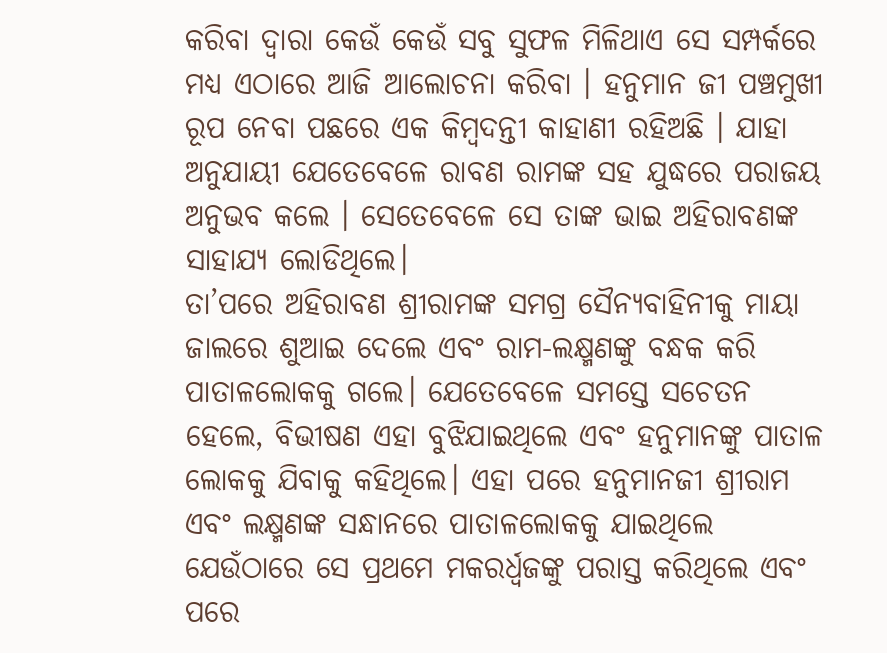କରିବା ଦ୍ଵାରା କେଉଁ କେଉଁ ସବୁ ସୁଫଳ ମିଳିଥାଏ ସେ ସମ୍ପର୍କରେ ମଧ୍ୟ ଏଠାରେ ଆଜି ଆଲୋଚନା କରିବା । ହନୁମାନ ଜୀ ପଞ୍ଚମୁଖୀ ରୂପ ନେବା ପଛରେ ଏକ କିମ୍ବଦନ୍ତୀ କାହାଣୀ ରହିଅଛି । ଯାହା ଅନୁଯାୟୀ ଯେତେବେଳେ ରାବଣ ରାମଙ୍କ ସହ ଯୁଦ୍ଧରେ ପରାଜୟ ଅନୁଭବ କଲେ । ସେତେବେଳେ ସେ ତାଙ୍କ ଭାଇ ଅହିରାବଣଙ୍କ ସାହାଯ୍ୟ ଲୋଡିଥିଲେ।
ତା’ପରେ ଅହିରାବଣ ଶ୍ରୀରାମଙ୍କ ସମଗ୍ର ସୈନ୍ୟବାହିନୀକୁ ମାୟା ଜାଲରେ ଶୁଆଇ ଦେଲେ ଏବଂ ରାମ-ଲକ୍ଷ୍ମଣଙ୍କୁ ବନ୍ଧକ କରି ପାତାଳଲୋକକୁ ଗଲେ। ଯେତେବେଳେ ସମସ୍ତେ ସଚେତନ ହେଲେ, ବିଭୀଷଣ ଏହା ବୁଝିଯାଇଥିଲେ ଏବଂ ହନୁମାନଙ୍କୁ ପାତାଳ ଲୋକକୁ ଯିବାକୁ କହିଥିଲେ। ଏହା ପରେ ହନୁମାନଜୀ ଶ୍ରୀରାମ ଏବଂ ଲକ୍ଷ୍ମଣଙ୍କ ସନ୍ଧାନରେ ପାତାଳଲୋକକୁ ଯାଇଥିଲେ ଯେଉଁଠାରେ ସେ ପ୍ରଥମେ ମକରର୍ଧ୍ୱଜଙ୍କୁ ପରାସ୍ତ କରିଥିଲେ ଏବଂ ପରେ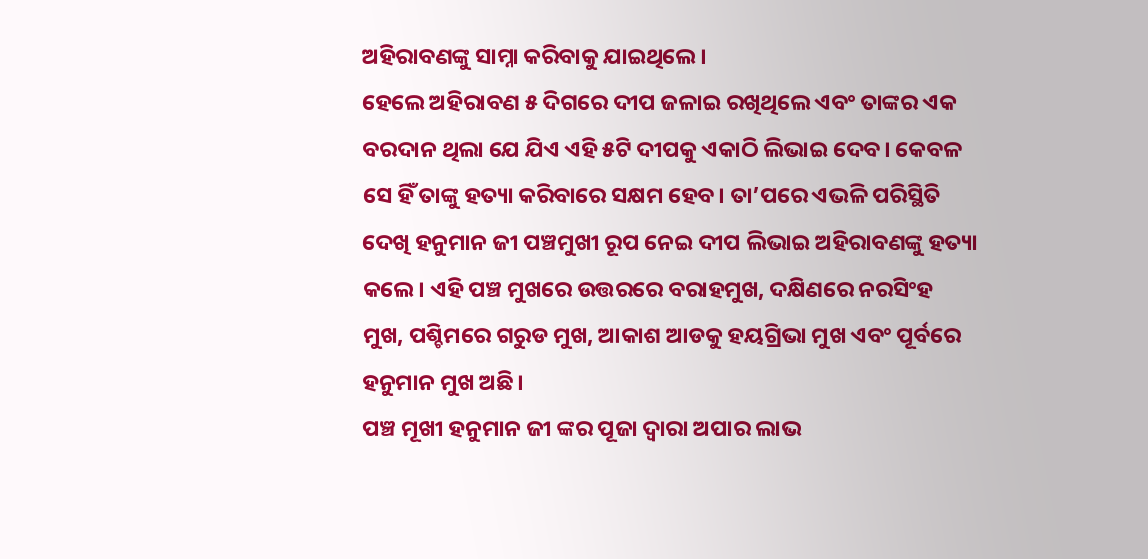ଅହିରାବଣଙ୍କୁ ସାମ୍ନା କରିବାକୁ ଯାଇଥିଲେ ।
ହେଲେ ଅହିରାବଣ ୫ ଦିଗରେ ଦୀପ ଜଳାଇ ରଖିଥିଲେ ଏବଂ ତାଙ୍କର ଏକ ବରଦାନ ଥିଲା ଯେ ଯିଏ ଏହି ୫ଟି ଦୀପକୁ ଏକାଠି ଲିଭାଇ ଦେବ। କେବଳ ସେ ହିଁ ତାଙ୍କୁ ହତ୍ୟା କରିବାରେ ସକ୍ଷମ ହେବ। ତା’ପରେ ଏଭଳି ପରିସ୍ଥିତି ଦେଖି ହନୁମାନ ଜୀ ପଞ୍ଚମୁଖୀ ରୂପ ନେଇ ଦୀପ ଲିଭାଇ ଅହିରାବଣଙ୍କୁ ହତ୍ୟା କଲେ। ଏହି ପଞ୍ଚ ମୁଖରେ ଉତ୍ତରରେ ବରାହମୁଖ, ଦକ୍ଷିଣରେ ନରସିଂହ ମୁଖ, ପଶ୍ଚିମରେ ଗରୁଡ ମୁଖ, ଆକାଶ ଆଡକୁ ହୟଗ୍ରିଭା ମୁଖ ଏବଂ ପୂର୍ବରେ ହନୁମାନ ମୁଖ ଅଛି।
ପଞ୍ଚ ମୂଖୀ ହନୁମାନ ଜୀ ଙ୍କର ପୂଜା ଦ୍ୱାରା ଅପାର ଲାଭ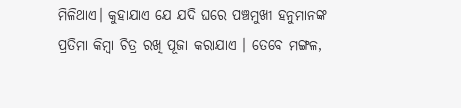ମିଳିଥାଏ। କୁହାଯାଏ ଯେ ଯଦି ଘରେ ପଞ୍ଚମୁଖୀ ହନୁମାନଙ୍କ ପ୍ରତିମା କିମ୍ବା ଚିତ୍ର ରଖି ପୂଜା କରାଯାଏ । ତେବେ ମଙ୍ଗଳ,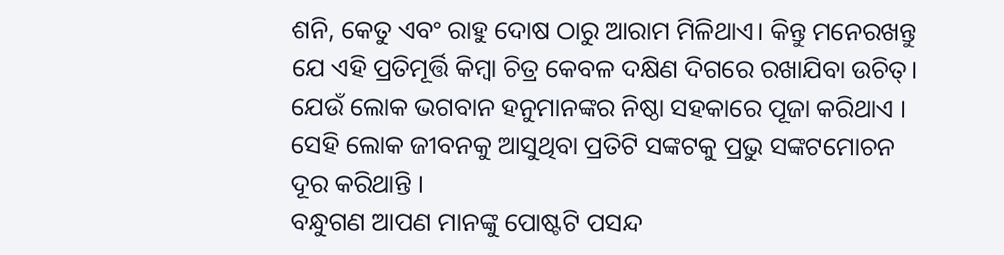ଶନି, କେତୁ ଏବଂ ରାହୁ ଦୋଷ ଠାରୁ ଆରାମ ମିଳିଥାଏ। କିନ୍ତୁ ମନେରଖନ୍ତୁ ଯେ ଏହି ପ୍ରତିମୂର୍ତ୍ତି କିମ୍ବା ଚିତ୍ର କେବଳ ଦକ୍ଷିଣ ଦିଗରେ ରଖାଯିବା ଉଚିତ୍। ଯେଉଁ ଲୋକ ଭଗବାନ ହନୁମାନଙ୍କର ନିଷ୍ଠା ସହକାରେ ପୂଜା କରିଥାଏ । ସେହି ଲୋକ ଜୀବନକୁ ଆସୁଥିବା ପ୍ରତିଟି ସଙ୍କଟକୁ ପ୍ରଭୁ ସଙ୍କଟମୋଚନ ଦୂର କରିଥାନ୍ତି ।
ବନ୍ଧୁଗଣ ଆପଣ ମାନଙ୍କୁ ପୋଷ୍ଟଟି ପସନ୍ଦ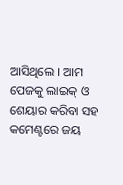ଆସିଥିଲେ । ଆମ ପେଜକୁ ଲାଇକ୍ ଓ ଶେୟାର କରିବା ସହ କମେଣ୍ଟରେ ଜୟ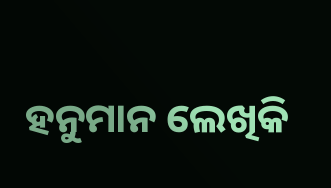ହନୁମାନ ଲେଖିକି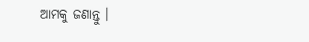ଆମକୁ ଜଣାନ୍ତୁ ।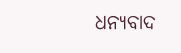ଧନ୍ୟବାଦ